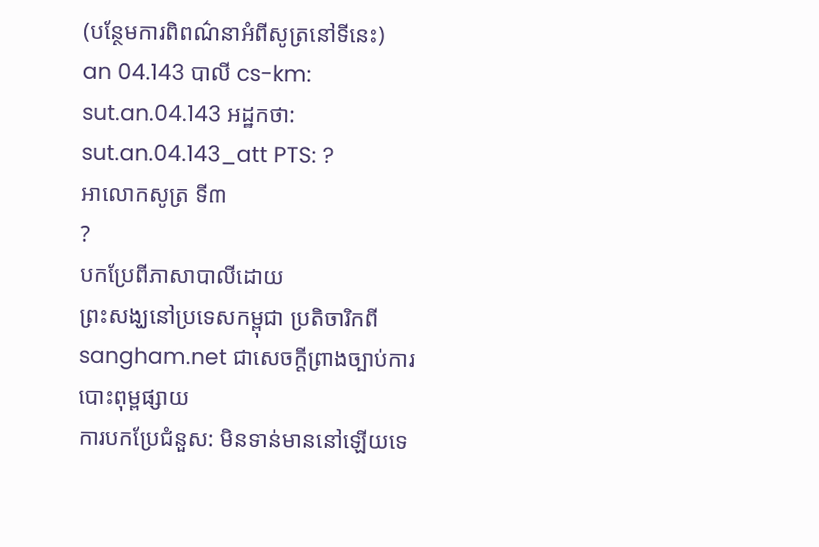(បន្ថែមការពិពណ៌នាអំពីសូត្រនៅទីនេះ)
an 04.143 បាលី cs-km: sut.an.04.143 អដ្ឋកថា: sut.an.04.143_att PTS: ?
អាលោកសូត្រ ទី៣
?
បកប្រែពីភាសាបាលីដោយ
ព្រះសង្ឃនៅប្រទេសកម្ពុជា ប្រតិចារិកពី sangham.net ជាសេចក្តីព្រាងច្បាប់ការបោះពុម្ពផ្សាយ
ការបកប្រែជំនួស: មិនទាន់មាននៅឡើយទេ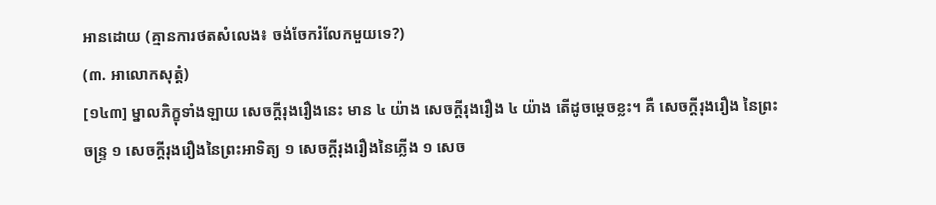អានដោយ (គ្មានការថតសំលេង៖ ចង់ចែករំលែកមួយទេ?)
(៣. អាលោកសុត្តំ)
[១៤៣] ម្នាលភិក្ខុទាំងឡាយ សេចក្តីរុងរឿងនេះ មាន ៤ យ៉ាង សេចក្តីរុងរឿង ៤ យ៉ាង តើដូចម្តេចខ្លះ។ គឺ សេចក្តីរុងរឿង នៃព្រះចន្រ្ទ ១ សេចក្តីរុងរឿងនៃព្រះអាទិត្យ ១ សេចក្តីរុងរឿងនៃភ្លើង ១ សេច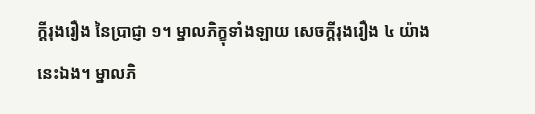ក្តីរុងរឿង នៃប្រាជ្ញា ១។ ម្នាលភិក្ខុទាំងឡាយ សេចក្តីរុងរឿង ៤ យ៉ាងនេះឯង។ ម្នាលភិ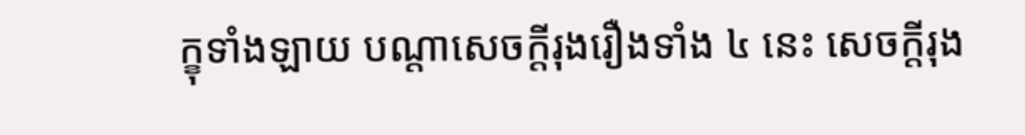ក្ខុទាំងឡាយ បណ្តាសេចក្តីរុងរឿងទាំង ៤ នេះ សេចក្តីរុង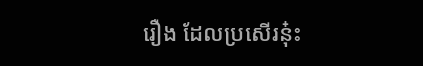រឿង ដែលប្រសើរនុ៎ះ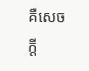គឺសេចក្តី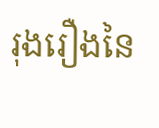រុងរឿងនៃ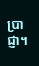ប្រាជ្ញា។